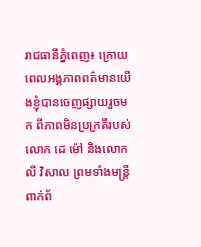រាជធានីភ្នំពេញ៖ ក្រោយពេលអង្គភាពពត៌មានយេីងខ្ញុំបានចេញផ្សាយរួចមក ពីភាពមិនប្រក្រតីរបស់លោក ដេ ម៉ៅ និងលោក លី វិសាល ព្រមទាំងមន្ត្រីពាក់ព័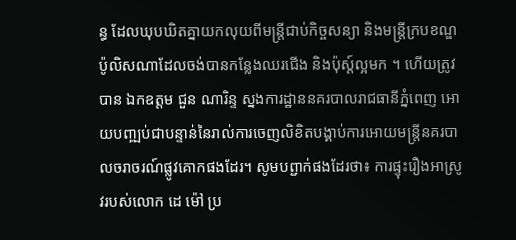ន្ធ ដែលឃុបឃិតគ្នាយកលុយពីមន្ត្រីជាប់កិច្ចសន្យា និងមន្ត្រីក្របខណ្ឌប៉ូលិសណាដែលចង់បានកន្លែងឈរជេីង និងប៉ុស្ត៍ល្អមក ។ ហេីយត្រូវបាន ឯកឧត្តម ជួន ណារិន្ទ ស្នងការដ្ឋាននគរបាលរាជធានីភ្នំពេញ អោយបពា្ឍប់ជាបន្ទាន់នៃរាល់ការចេញលិខិតបង្គាប់ការអោយមន្ត្រីនគរបាលចរាចរណ៍ផ្លូវគោកផងដែរ។ សូមបព្ជាក់ផងដែរថា៖ ការផ្ទុះរឿងអាស្រូវរបស់លោក ដេ ម៉ៅ ប្រ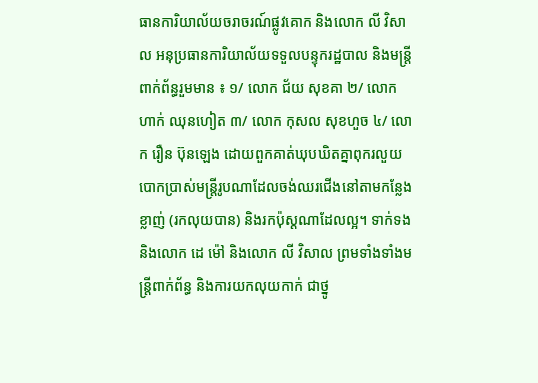ធានការិយាល័យចរាចរណ៍ផ្លូវគោក និងលោក លី វិសាល អនុប្រធានការិយាល័យទទួលបន្ទុករដ្ឋបាល និងមន្ត្រីពាក់ព័ន្ធរួមមាន ៖ ១/ លោក ជ័យ សុខគា ២/ លោក ហាក់ ឈុនហៀត ៣/ លោក កុសល សុខហួច ៤/ លោក រឿន ប៊ុនឡេង ដោយពួកគាត់ឃុបឃិតគ្នាពុករលួយបោកប្រាស់មន្ត្រីរូបណាដែលចង់ឈរជេីងនៅតាមកន្លែងខ្លាញ់ (រកលុយបាន) និងរកប៉ុស្តណាដែលល្អ។ ទាក់ទងនិងលោក ដេ ម៉ៅ និងលោក លី វិសាល ព្រមទាំងទាំងមន្ត្រីពាក់ព័ន្ធ និងការយកលុយកាក់ ជាថ្នូ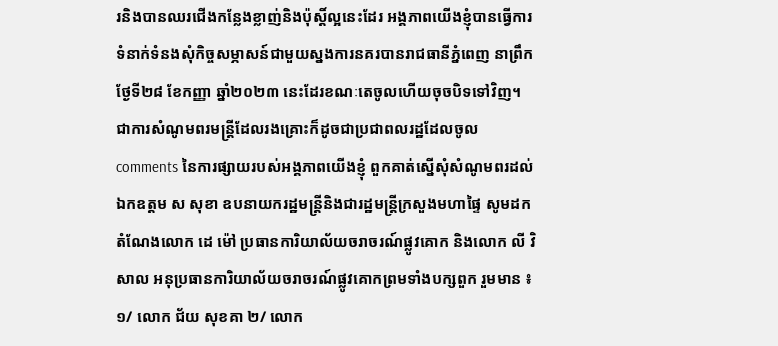រនិងបានឈរជេីងកន្លែងខ្លាញ់និងប៉ុស្តិ៍ល្អនេះដែរ អង្គភាពយេីងខ្ញុំបានធ្វេីការទំនាក់ទំនងសុំកិច្ចសម្ភាសន៍ជាមួយស្នងការនគរបានរាជធានីភ្នំពេញ នាព្រឹកថ្ងែទី២៨ ខែកញ្ញា ឆ្នាំ២០២៣ នេះដែរខណៈតេចូលហេីយចុចបិទទៅវិញ។ ជាការសំណូមពរមន្ត្រីដែលរងគ្រោះក៏ដូចជាប្រជាពលរដ្ឋដែលចូល comments នៃការផ្សាយរបស់អង្គភាពយេីងខ្ញុំ ពួកគាត់ស្នេីសុំសំណូមពរដល់ ឯកឧត្តម ស សុខា ឧបនាយករដ្ឋមន្ត្រីនិងជារដ្ឋមន្ត្រីក្រសួងមហាផ្ទៃ សូមដកតំណែងលោក ដេ ម៉ៅ ប្រធានការិយាល័យចរាចរណ៍ផ្លូវគោក និងលោក លី វិសាល អនុប្រធានការិយាល័យចរាចរណ៍ផ្លូវគោកព្រមទាំងបក្សពួក រួមមាន ៖ ១/ លោក ជ័យ សុខគា ២/ លោក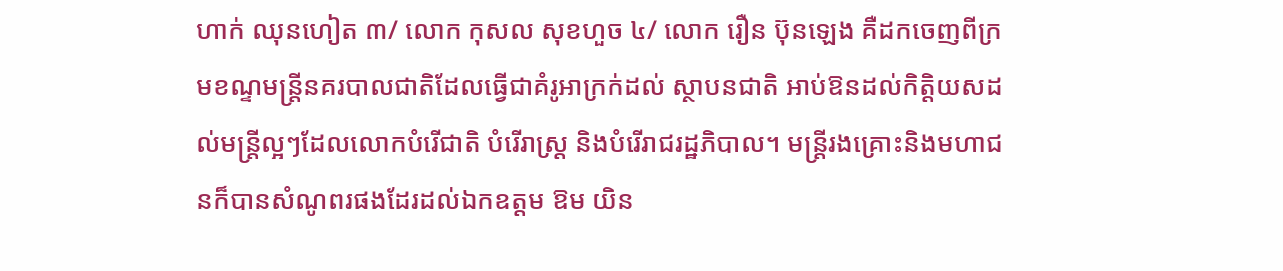ហាក់ ឈុនហៀត ៣/ លោក កុសល សុខហួច ៤/ លោក រឿន ប៊ុនឡេង គឺដកចេញពីក្រមខណ្ទមន្ត្រីនគរបាលជាតិដែលធ្វេីជាគំរូអាក្រក់ដល់ ស្ថាបនជាតិ អាប់ឱនដល់កិត្តិយសដល់មន្ត្រីល្អៗដែលលោកបំរេីជាតិ បំរេីរាស្ត្រ និងបំរេីរាជរដ្ឋភិបាល។ មន្ត្រីរងគ្រោះនិងមហាជនក៏បានសំណូពរផងដែរដល់ឯកឧត្តម ឱម យិន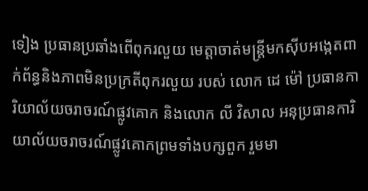ទៀង ប្រធានប្រឆាំងពេីពុករលួយ មេត្តាចាត់មន្ត្រីមកសុីបអង្កេតពាក់ព័ន្ធនិងភាពមិនប្រក្រតីពុករលួយ របស់ លោក ដេ ម៉ៅ ប្រធានការិយាល័យចរាចរណ៍ផ្លូវគោក និងលោក លី វិសាល អនុប្រធានការិយាល័យចរាចរណ៍ផ្លូវគោកព្រមទាំងបក្សពួក រួមមា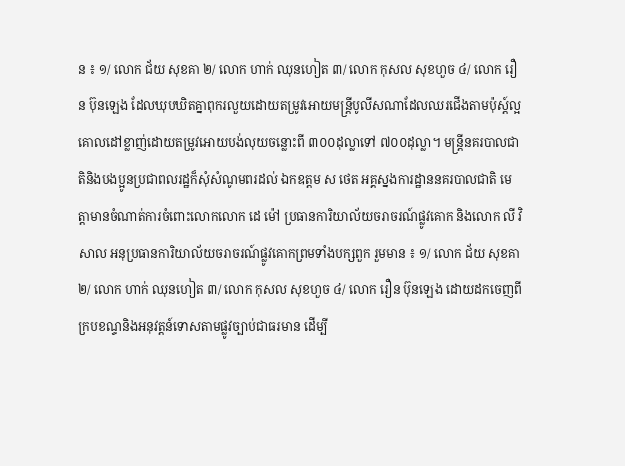ន ៖ ១/ លោក ជ័យ សុខគា ២/ លោក ហាក់ ឈុនហៀត ៣/ លោក កុសល សុខហួច ៤/ លោក រឿន ប៊ុនឡេង ដែលឃុបឃិតគ្នាពុករលួយដោយតម្រូវអោយមន្ត្រីបូលីសណាដែលឈរជេីងតាមប៉ុស្ត៍ល្អ គោលដៅខ្លាញ់ដោយតម្រូវអោយបង់លុយចន្លោះពី ៣០០ដុល្លាទៅ ៧០០ដុល្លា។ មន្ត្រីនគរបាលជាតិនិងបងប្អូនប្រជាពលរដ្ឋក៏សុំសំណូមពរដល់ ឯកឧត្តម ស ថេត អគ្គស្នងការដ្ឋាននគរបាលជាតិ មេត្តាមានចំណាត់ការចំពោះលោកលោក ដេ ម៉ៅ ប្រធានការិយាល័យចរាចរណ៍ផ្លូវគោក និងលោក លី វិសាល អនុប្រធានការិយាល័យចរាចរណ៍ផ្លូវគោកព្រមទាំងបក្សពួក រួមមាន ៖ ១/ លោក ជ័យ សុខគា ២/ លោក ហាក់ ឈុនហៀត ៣/ លោក កុសល សុខហួច ៤/ លោក រឿន ប៊ុនឡេង ដោយដកចេញពីក្របខណ្ទនិងអនុវត្តន៍ទោសតាមផ្លូវច្បាប់ជាធរមាន ដេីម្បី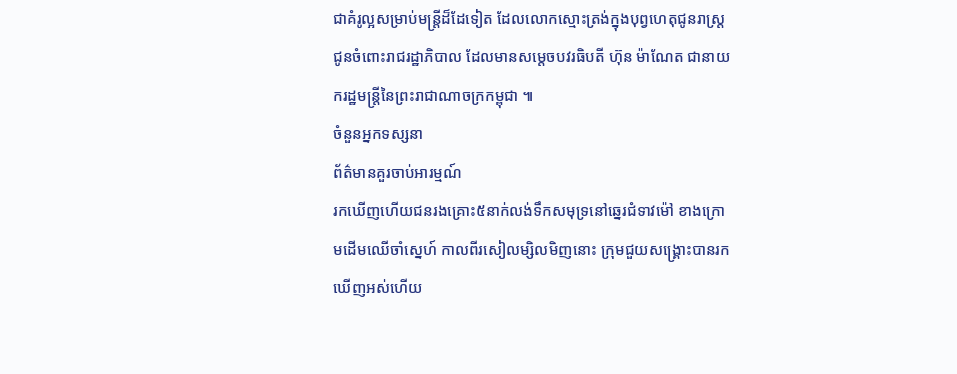ជាគំរូល្អសម្រាប់មន្ត្រីដ៏ដែទៀត ដែលលោកស្មោះត្រង់ក្នុងបុព្វហេតុជូនរាស្រ្ត ជូនចំពោះរាជរដ្ឋាភិបាល ដែលមានសម្តេចបវរធិបតី ហ៊ុន ម៉ាណែត ជានាយករដ្ឋមន្ត្រីនៃព្រះរាជាណាចក្រកម្ពុជា ៕
ចំនួនអ្នកទស្សនា
ព័ត៌មានគួរចាប់អារម្មណ៍
រកឃើញហើយជនរងគ្រោះ៥នាក់លង់ទឹកសមុទ្រនៅឆ្នេរជំទាវម៉ៅ ខាងក្រោមដើមឈើចាំស្នេហ៍ កាលពីរសៀលម្សិលមិញនោះ ក្រុមជួយសង្គ្រោះបានរកឃើញអស់ហើយ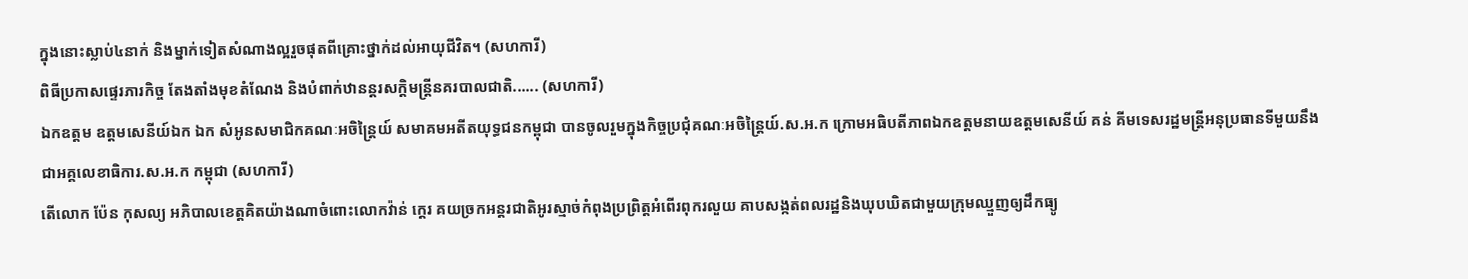ក្នុងនោះស្លាប់៤នាក់ និងម្នាក់ទៀតសំណាងល្អរួចផុតពីគ្រោះថ្នាក់ដល់អាយុជីវិត។ (សហការី)
ពិធីប្រកាសផ្ទេរភារកិច្ច តែងតាំងមុខតំណែង និងបំពាក់ឋានន្តរសក្តិមន្រ្តីនគរបាលជាតិ...... (សហការី)
ឯកឧត្តម ឧត្តមសេនីយ៍ឯក ឯក សំអូនសមាជិកគណៈអចិន្ត្រៃយ៍ សមាគមអតីតយុទ្ធជនកម្ពុជា បានចូលរួមក្នុងកិច្ចប្រជុំគណៈអចិន្រ្តៃយ៍.ស.អ.ក ក្រោមអធិបតីភាពឯកឧត្តមនាយឧត្តមសេនីយ៍ គន់ គីមទេសរដ្ឋមន្រ្តីអនុប្រធានទីមួយនឹងជាអគ្គលេខាធិការ.ស.អ.ក កម្ពុជា (សហការី)
តើលោក ប៉ែន កុសល្យ អភិបាលខេត្តគិតយ៉ាងណាចំពោះលោកវ៉ាន់ ក្ដេរ គយច្រកអន្តរជាតិអូរស្មាច់កំពុងប្រព្រិត្តអំពើរពុករលួយ គាបសង្កត់ពលរដ្ឋនិងឃុបឃិតជាមួយក្រុមឈ្មួញឲ្យដឹកធ្យូ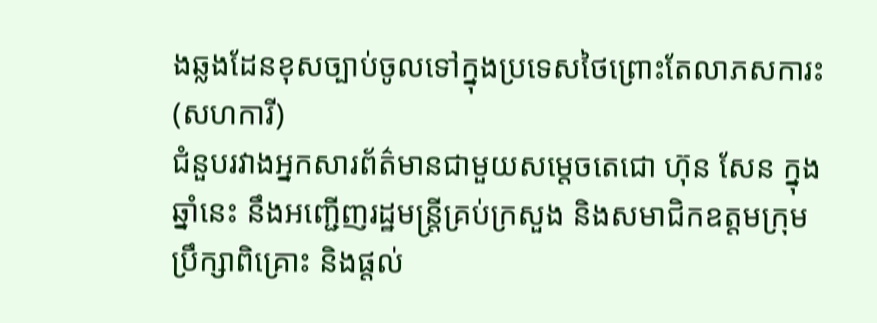ងឆ្លងដែនខុសច្បាប់ចូលទៅក្នុងប្រទេសថៃព្រោះតែលាភសការះ (សហការី)
ជំនួបរវាងអ្នកសារព័ត៌មានជាមួយសម្តេចតេជោ ហ៊ុន សែន ក្នុងឆ្នាំនេះ នឹងអញ្ជើញរដ្ឋមន្ត្រីគ្រប់ក្រសួង និងសមាជិកឧត្តមក្រុមប្រឹក្សាពិគ្រោះ និងផ្តល់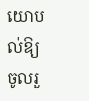យោបល់ឱ្យចូលរួ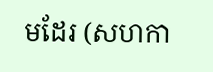មដែរ (សហកា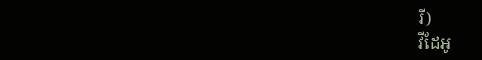រី)
វីដែអូ